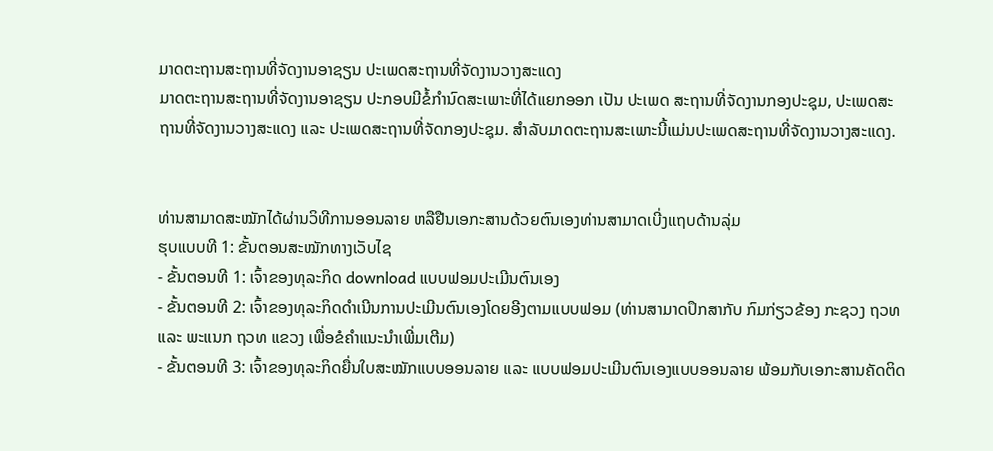ມາດຕະຖານສະຖານທີ່ຈັດງານອາຊຽນ ປະເພດສະຖານທີ່ຈັດງານວາງສະແດງ
ມາດຕະຖານສະຖານທີ່ຈັດງານອາຊຽນ ປະກອບມີຂໍ້ກໍານົດສະເພາະທີ່ໄດ້ແຍກອອກ ເປັນ ປະເພດ ສະຖານທີ່ຈັດງານກອງປະຊຸມ, ປະເພດສະຖານທີ່ຈັດງານວາງສະແດງ ແລະ ປະເພດສະຖານທີ່ຈັດກອງປະຊຸມ. ສໍາລັບມາດຕະຖານສະເພາະນີ້ແມ່ນປະເພດສະຖານທີ່ຈັດງານວາງສະແດງ.


ທ່ານສາມາດສະໝັກໄດ້ຜ່ານວິທີການອອນລາຍ ຫລືຢືນເອກະສານດ້ວຍຕົນເອງທ່ານສາມາດເບີ່ງແຖບດ້ານລຸ່ມ
ຮຸບແບບທີ 1: ຂັ້ນຕອນສະໝັກທາງເວັບໄຊ
- ຂັ້ນຕອນທີ 1: ເຈົ້າຂອງທຸລະກິດ download ແບບຟອມປະເມີນຕົນເອງ
- ຂັ້ນຕອນທີ 2: ເຈົ້າຂອງທຸລະກິດດໍາເນີນການປະເມີນຕົນເອງໂດຍອີງຕາມແບບຟອມ (ທ່ານສາມາດປຶກສາກັບ ກົມກ່ຽວຂ້ອງ ກະຊວງ ຖວທ ແລະ ພະແນກ ຖວທ ແຂວງ ເພື່ອຂໍຄໍາແນະນໍາເພີ່ມເຕີມ)
- ຂັ້ນຕອນທີ 3: ເຈົ້າຂອງທຸລະກິດຍື່ນໃບສະໝັກແບບອອນລາຍ ແລະ ແບບຟອມປະເມີນຕົນເອງແບບອອນລາຍ ພ້ອມກັບເອກະສານຄັດຕິດ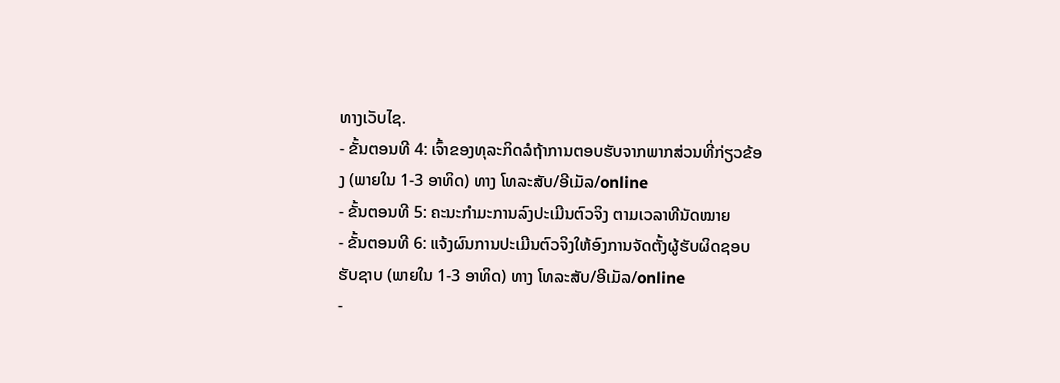ທາງເວັບໄຊ.
- ຂັ້ນຕອນທີ 4: ເຈົ້າຂອງທຸລະກິດລໍຖ້າການຕອບຮັບຈາກພາກສ່ວນທີ່ກ່ຽວຂ້ອງ (ພາຍໃນ 1-3 ອາທິດ) ທາງ ໂທລະສັບ/ອີເມັລ/online
- ຂັ້ນຕອນທີ 5: ຄະນະກໍາມະການລົງປະເມີນຕົວຈິງ ຕາມເວລາທີນັດໝາຍ
- ຂັ້ນຕອນທີ 6: ແຈ້ງຜົນການປະເມີນຕົວຈິງໃຫ້ອົງການຈັດຕັ້ງຜູ້ຮັບຜິດຊອບຮັບຊາບ (ພາຍໃນ 1-3 ອາທິດ) ທາງ ໂທລະສັບ/ອີເມັລ/online
-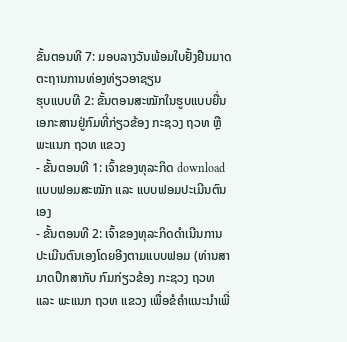ຂັ້ນຕອນທີ 7: ມອບລາງວັນພ້ອມໃບຢັ້ງຢືນມາດຕະຖານການທ່ອງທ່ຽວອາຊຽນ
ຮຸບແບບທີ 2: ຂັ້ນຕອນສະໝັກໃນຮູບແບບຍື່ນເອກະສານຢູ່ກົມທີ່ກ່ຽວຂ້ອງ ກະຊວງ ຖວທ ຫຼື ພະແນກ ຖວທ ແຂວງ
- ຂັ້ນຕອນທີ 1: ເຈົ້າຂອງທຸລະກິດ download ແບບຟອມສະໝັກ ແລະ ແບບຟອມປະເມີນຕົນເອງ
- ຂັ້ນຕອນທີ 2: ເຈົ້າຂອງທຸລະກິດດໍາເນີນການປະເມີນຕົນເອງໂດຍອີງຕາມແບບຟອມ (ທ່ານສາມາດປຶກສາກັບ ກົມກ່ຽວຂ້ອງ ກະຊວງ ຖວທ ແລະ ພະແນກ ຖວທ ແຂວງ ເພື່ອຂໍຄໍາແນະນໍາເພີ່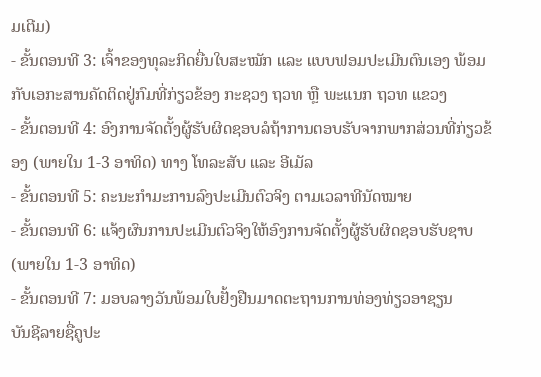ມເຕີມ)
- ຂັ້ນຕອນທີ 3: ເຈົ້າຂອງທຸລະກິດຍື່ນໃບສະໝັກ ແລະ ແບບຟອມປະເມີນຕົນເອງ ພ້ອມກັບເອກະສານຄັດຕິດຢູ່ກົມທີ່ກ່ຽວຂ້ອງ ກະຊວງ ຖວທ ຫຼື ພະແນກ ຖວທ ແຂວງ
- ຂັ້ນຕອນທີ 4: ອົງການຈັດຕັ້ງຜູ້ຮັບຜິດຊອບລໍຖ້າການຕອບຮັບຈາກພາກສ່ວນທີ່ກ່ຽວຂ້ອງ (ພາຍໃນ 1-3 ອາທິດ) ທາງ ໂທລະສັບ ແລະ ອີເມັລ
- ຂັ້ນຕອນທີ 5: ຄະນະກໍາມະການລົງປະເມີນຕົວຈິງ ຕາມເວລາທີນັດໝາຍ
- ຂັ້ນຕອນທີ 6: ແຈ້ງຜົນການປະເມີນຕົວຈິງໃຫ້ອົງການຈັດຕັ້ງຜູ້ຮັບຜິດຊອບຮັບຊາບ (ພາຍໃນ 1-3 ອາທິດ)
- ຂັ້ນຕອນທີ 7: ມອບລາງວັນພ້ອມໃບຢັ້ງຢືນມາດຕະຖານການທ່ອງທ່ຽວອາຊຽນ
ບັນຊີລາຍຊື່ຄູປະ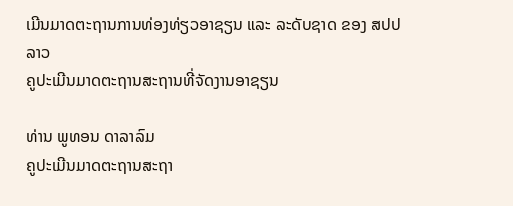ເມີນມາດຕະຖານການທ່ອງທ່ຽວອາຊຽນ ແລະ ລະດັບຊາດ ຂອງ ສປປ ລາວ
ຄູປະເມີນມາດຕະຖານສະຖານທີ່ຈັດງານອາຊຽນ

ທ່ານ ພູທອນ ດາລາລົມ
ຄູປະເມີນມາດຕະຖານສະຖາ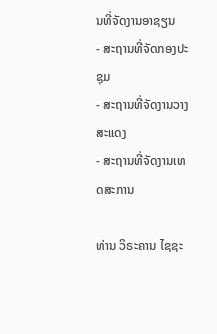ນທີ່ຈັດງານອາຊຽນ
- ສະຖານທີ່ຈັດກອງປະຊຸມ
- ສະຖານທີ່ຈັດງານວາງສະແດງ
- ສະຖານທີ່ຈັດງານເທດສະການ

ທ່ານ ວິຣະຄານ ໄຊຊະ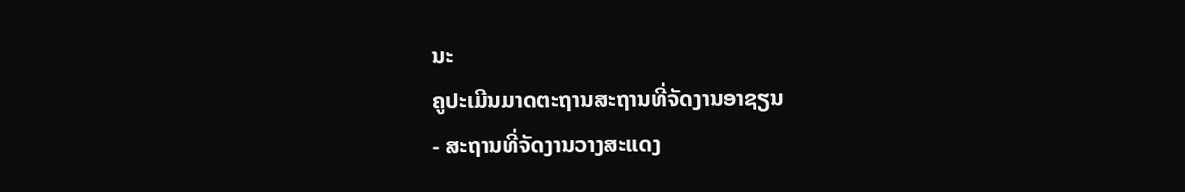ນະ
ຄູປະເມີນມາດຕະຖານສະຖານທີ່ຈັດງານອາຊຽນ
- ສະຖານທີ່ຈັດງານວາງສະແດງ